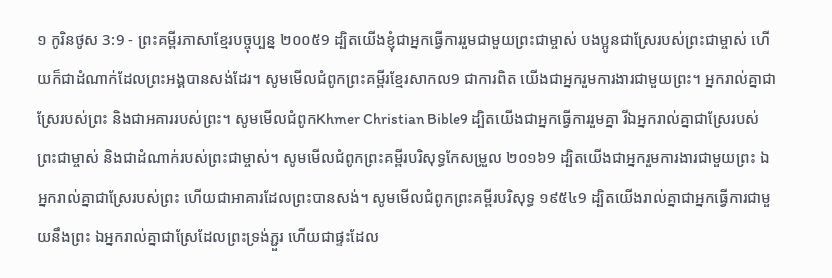១ កូរិនថូស 3:9 - ព្រះគម្ពីរភាសាខ្មែរបច្ចុប្បន្ន ២០០៥9 ដ្បិតយើងខ្ញុំជាអ្នកធ្វើការរួមជាមួយព្រះជាម្ចាស់ បងប្អូនជាស្រែរបស់ព្រះជាម្ចាស់ ហើយក៏ជាដំណាក់ដែលព្រះអង្គបានសង់ដែរ។ សូមមើលជំពូកព្រះគម្ពីរខ្មែរសាកល9 ជាការពិត យើងជាអ្នករួមការងារជាមួយព្រះ។ អ្នករាល់គ្នាជាស្រែរបស់ព្រះ និងជាអគាររបស់ព្រះ។ សូមមើលជំពូកKhmer Christian Bible9 ដ្បិតយើងជាអ្នកធ្វើការរួមគ្នា រីឯអ្នករាល់គ្នាជាស្រែរបស់ព្រះជាម្ចាស់ និងជាដំណាក់របស់ព្រះជាម្ចាស់។ សូមមើលជំពូកព្រះគម្ពីរបរិសុទ្ធកែសម្រួល ២០១៦9 ដ្បិតយើងជាអ្នករួមការងារជាមួយព្រះ ឯអ្នករាល់គ្នាជាស្រែរបស់ព្រះ ហើយជាអាគារដែលព្រះបានសង់។ សូមមើលជំពូកព្រះគម្ពីរបរិសុទ្ធ ១៩៥៤9 ដ្បិតយើងរាល់គ្នាជាអ្នកធ្វើការជាមួយនឹងព្រះ ឯអ្នករាល់គ្នាជាស្រែដែលព្រះទ្រង់ភ្ជួរ ហើយជាផ្ទះដែល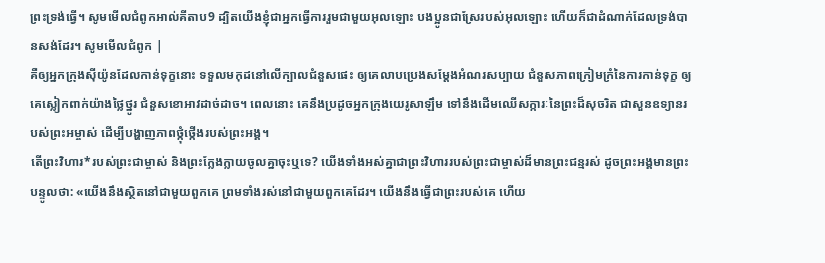ព្រះទ្រង់ធ្វើ។ សូមមើលជំពូកអាល់គីតាប9 ដ្បិតយើងខ្ញុំជាអ្នកធ្វើការរួមជាមួយអុលឡោះ បងប្អូនជាស្រែរបស់អុលឡោះ ហើយក៏ជាដំណាក់ដែលទ្រង់បានសង់ដែរ។ សូមមើលជំពូក |
គឺឲ្យអ្នកក្រុងស៊ីយ៉ូនដែលកាន់ទុក្ខនោះ ទទួលមកុដនៅលើក្បាលជំនួសផេះ ឲ្យគេលាបប្រេងសម្តែងអំណរសប្បាយ ជំនួសភាពក្រៀមក្រំនៃការកាន់ទុក្ខ ឲ្យគេស្លៀកពាក់យ៉ាងថ្លៃថ្នូរ ជំនួសខោអាវដាច់ដាច។ ពេលនោះ គេនឹងប្រដូចអ្នកក្រុងយេរូសាឡឹម ទៅនឹងដើមឈើសក្ការៈនៃព្រះដ៏សុចរិត ជាសួនឧទ្យានរបស់ព្រះអម្ចាស់ ដើម្បីបង្ហាញភាពថ្កុំថ្កើងរបស់ព្រះអង្គ។
តើព្រះវិហារ*របស់ព្រះជាម្ចាស់ និងព្រះក្លែងក្លាយចូលគ្នាចុះឬទេ? យើងទាំងអស់គ្នាជាព្រះវិហាររបស់ព្រះជាម្ចាស់ដ៏មានព្រះជន្មរស់ ដូចព្រះអង្គមានព្រះបន្ទូលថា: «យើងនឹងស្ថិតនៅជាមួយពួកគេ ព្រមទាំងរស់នៅជាមួយពួកគេដែរ។ យើងនឹងធ្វើជាព្រះរបស់គេ ហើយ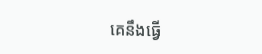គេនឹងធ្វើ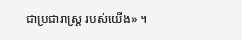ជាប្រជារាស្ដ្រ របស់យើង» ។